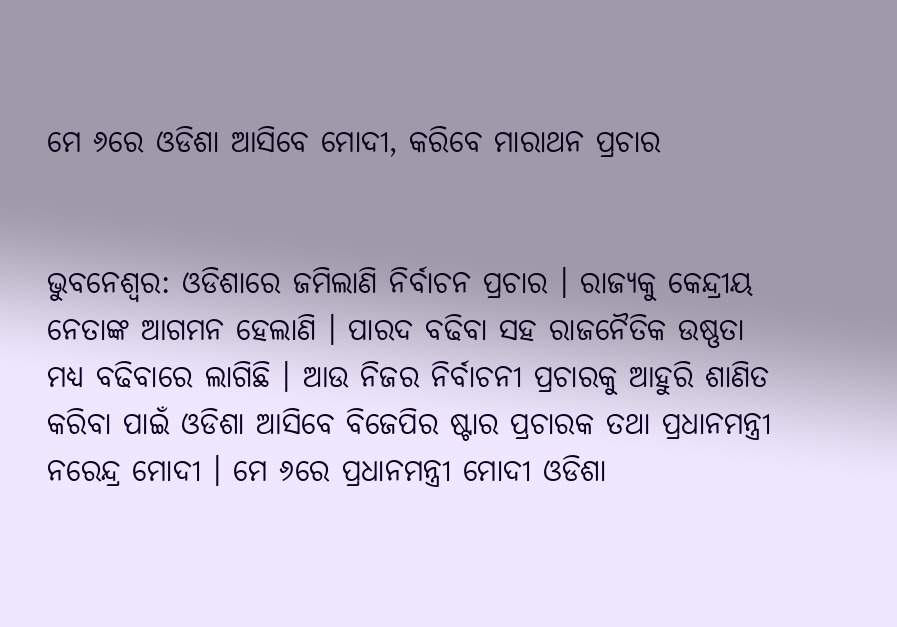ମେ ୬ରେ ଓଡିଶା ଆସିବେ ମୋଦୀ, କରିବେ ମାରାଥନ ପ୍ରଚାର


ଭୁବନେଶ୍ୱର: ଓଡିଶାରେ ଜମିଲାଣି ନିର୍ବାଚନ ପ୍ରଚାର । ରାଜ୍ୟକୁ କେନ୍ଦ୍ରୀୟ ନେତାଙ୍କ ଆଗମନ ହେଲାଣି । ପାରଦ ବଢିବା ସହ ରାଜନୈତିକ ଉଷ୍ଣତା ମଧ୍ୟ ବଢିବାରେ ଲାଗିଛି । ଆଉ ନିଜର ନିର୍ବାଚନୀ ପ୍ରଚାରକୁ ଆହୁରି ଶାଣିତ କରିବା ପାଇଁ ଓଡିଶା ଆସିବେ ବିଜେପିର ଷ୍ଟାର ପ୍ରଚାରକ ତଥା ପ୍ରଧାନମନ୍ତ୍ରୀ ନରେନ୍ଦ୍ର ମୋଦୀ । ମେ ୬ରେ ପ୍ରଧାନମନ୍ତ୍ରୀ ମୋଦୀ ଓଡିଶା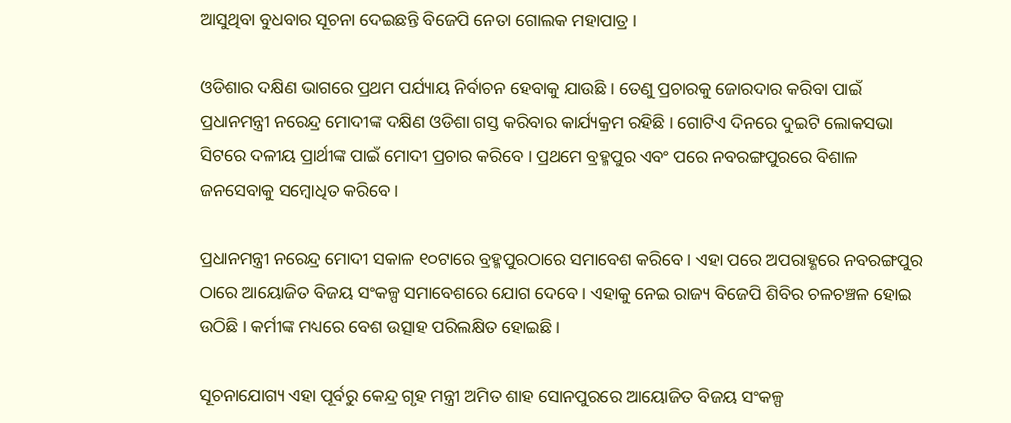ଆସୁଥିବା ବୁଧବାର ସୂଚନା ଦେଇଛନ୍ତି ବିଜେପି ନେତା ଗୋଲକ ମହାପାତ୍ର ।

ଓଡିଶାର ଦକ୍ଷିଣ ଭାଗରେ ପ୍ରଥମ ପର୍ଯ୍ୟାୟ ନିର୍ବାଚନ ହେବାକୁ ଯାଉଛି । ତେଣୁ ପ୍ରଚାରକୁ ଜୋରଦାର କରିବା ପାଇଁ ପ୍ରଧାନମନ୍ତ୍ରୀ ନରେନ୍ଦ୍ର ମୋଦୀଙ୍କ ଦକ୍ଷିଣ ଓଡିଶା ଗସ୍ତ କରିବାର କାର୍ଯ୍ୟକ୍ରମ ରହିଛି । ଗୋଟିଏ ଦିନରେ ଦୁଇଟି ଲୋକସଭା ସିଟରେ ଦଳୀୟ ପ୍ରାର୍ଥୀଙ୍କ ପାଇଁ ମୋଦୀ ପ୍ରଚାର କରିବେ । ପ୍ରଥମେ ବ୍ରହ୍ମପୁର ଏବଂ ପରେ ନବରଙ୍ଗପୁରରେ ବିଶାଳ ଜନସେବାକୁ ସମ୍ବୋଧିତ କରିବେ ।

ପ୍ରଧାନମନ୍ତ୍ରୀ ନରେନ୍ଦ୍ର ମୋଦୀ ସକାଳ ୧୦ଟାରେ ବ୍ରହ୍ମପୁରଠାରେ ସମାବେଶ କରିବେ । ଏହା ପରେ ଅପରାହ୍ଣରେ ନବରଙ୍ଗପୁର ଠାରେ ଆୟୋଜିତ ବିଜୟ ସଂକଳ୍ପ ସମାବେଶରେ ଯୋଗ ଦେବେ । ଏହାକୁ ନେଇ ରାଜ୍ୟ ବିଜେପି ଶିବିର ଚଳଚଞ୍ଚଳ ହୋଇ ଉଠିଛି । କର୍ମୀଙ୍କ ମଧ୍ୟରେ ବେଶ ଉତ୍ସାହ ପରିଲକ୍ଷିତ ହୋଇଛି ।

ସୂଚନାଯୋଗ୍ୟ ଏହା ପୂର୍ବରୁ କେନ୍ଦ୍ର ଗୃହ ମନ୍ତ୍ରୀ ଅମିତ ଶାହ ସୋନପୁରରେ ଆୟୋଜିତ ବିଜୟ ସଂକଳ୍ପ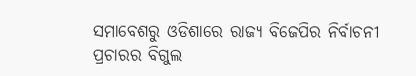ସମାବେଶରୁ ଓଡିଶାରେ ରାଜ୍ୟ ବିଜେପିର ନିର୍ବାଚନୀ ପ୍ରଚାରର ବିଗୁଲ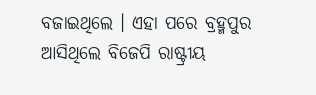ବଜାଇଥିଲେ । ଏହା ପରେ ବ୍ରହ୍ମପୁର ଆସିଥିଲେ ବିଜେପି ରାଷ୍ଟ୍ରୀୟ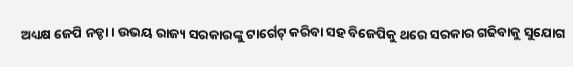ଅଧ୍ୟକ୍ଷ ଜେପି ନଡ୍ଡା । ଉଭୟ ରାଜ୍ୟ ସରକାରଙ୍କୁ ଟାର୍ଗେଟ୍ କରିବା ସହ ବିଜେପିକୁ ଥରେ ସରକାର ଗଢିବାକୁ ସୁଯୋଗ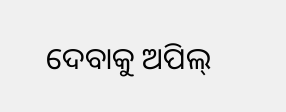ଦେବାକୁ ଅପିଲ୍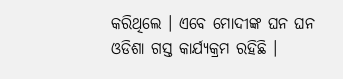କରିଥିଲେ । ଏବେ ମୋଦୀଙ୍କ ଘନ ଘନ ଓଡିଶା ଗସ୍ତ କାର୍ଯ୍ୟକ୍ରମ ରହିଛି ।